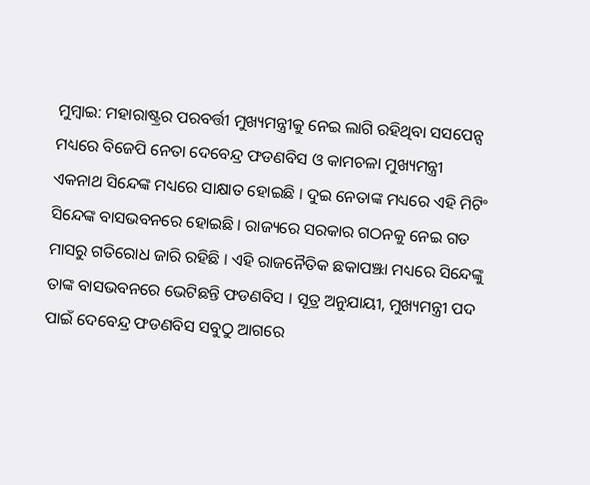ମୁମ୍ବାଇ: ମହାରାଷ୍ଟ୍ରର ପରବର୍ତ୍ତୀ ମୁଖ୍ୟମନ୍ତ୍ରୀକୁ ନେଇ ଲାଗି ରହିଥିବା ସସପେନ୍ସ ମଧ୍ୟରେ ବିଜେପି ନେତା ଦେବେନ୍ଦ୍ର ଫଡଣବିସ ଓ କାମଚଳା ମୁଖ୍ୟମନ୍ତ୍ରୀ ଏକନାଥ ସିନ୍ଦେଙ୍କ ମଧ୍ୟରେ ସାକ୍ଷାତ ହୋଇଛି । ଦୁଇ ନେତାଙ୍କ ମଧ୍ୟରେ ଏହି ମିଟିଂ ସିନ୍ଦେଙ୍କ ବାସଭବନରେ ହୋଇଛି । ରାଜ୍ୟରେ ସରକାର ଗଠନକୁ ନେଇ ଗତ ମାସରୁ ଗତିରୋଧ ଜାରି ରହିଛି । ଏହି ରାଜନୈତିକ ଛକାପଞ୍ଝା ମଧ୍ୟରେ ସିନ୍ଦେଙ୍କୁ ତାଙ୍କ ବାସଭବନରେ ଭେଟିଛନ୍ତି ଫଡଣବିସ । ସୂତ୍ର ଅନୁଯାୟୀ, ମୁଖ୍ୟମନ୍ତ୍ରୀ ପଦ ପାଇଁ ଦେବେନ୍ଦ୍ର ଫଡଣବିସ ସବୁଠୁ ଆଗରେ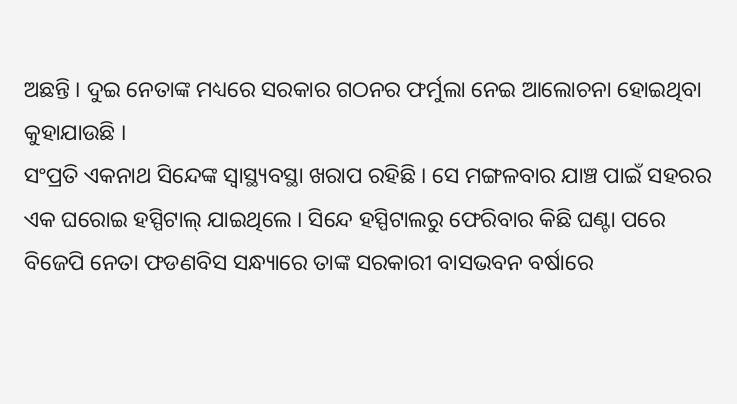ଅଛନ୍ତି । ଦୁଇ ନେତାଙ୍କ ମଧ୍ୟରେ ସରକାର ଗଠନର ଫର୍ମୁଲା ନେଇ ଆଲୋଚନା ହୋଇଥିବା କୁହାଯାଉଛି ।
ସଂପ୍ରତି ଏକନାଥ ସିନ୍ଦେଙ୍କ ସ୍ୱାସ୍ଥ୍ୟବସ୍ଥା ଖରାପ ରହିଛି । ସେ ମଙ୍ଗଳବାର ଯାଞ୍ଚ ପାଇଁ ସହରର ଏକ ଘରୋଇ ହସ୍ପିଟାଲ୍ ଯାଇଥିଲେ । ସିନ୍ଦେ ହସ୍ପିଟାଲରୁ ଫେରିବାର କିଛି ଘଣ୍ଟା ପରେ ବିଜେପି ନେତା ଫଡଣବିସ ସନ୍ଧ୍ୟାରେ ତାଙ୍କ ସରକାରୀ ବାସଭବନ ବର୍ଷାରେ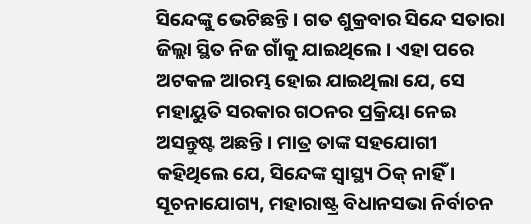ସିନ୍ଦେଙ୍କୁ ଭେଟିଛନ୍ତି । ଗତ ଶୁକ୍ରବାର ସିନ୍ଦେ ସତାରା ଜିଲ୍ଲା ସ୍ଥିତ ନିଜ ଗାଁକୁ ଯାଇଥିଲେ । ଏହା ପରେ ଅଟକଳ ଆରମ୍ଭ ହୋଇ ଯାଇଥିଲା ଯେ, ସେ ମହାୟୁତି ସରକାର ଗଠନର ପ୍ରକ୍ରିୟା ନେଇ ଅସନ୍ତୁଷ୍ଟ ଅଛନ୍ତି । ମାତ୍ର ତାଙ୍କ ସହଯୋଗୀ କହିଥିଲେ ଯେ, ସିନ୍ଦେଙ୍କ ସ୍ୱାସ୍ଥ୍ୟ ଠିକ୍ ନାହିଁ ।
ସୂଚନାଯୋଗ୍ୟ, ମହାରାଷ୍ଟ୍ର ବିଧାନସଭା ନିର୍ବାଚନ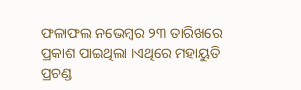ଫଳାଫଲ ନଭେମ୍ବର ୨୩ ତାରିଖରେ ପ୍ରକାଶ ପାଇଥିଲା ।ଏଥିରେ ମହାୟୁତି ପ୍ରଚଣ୍ଡ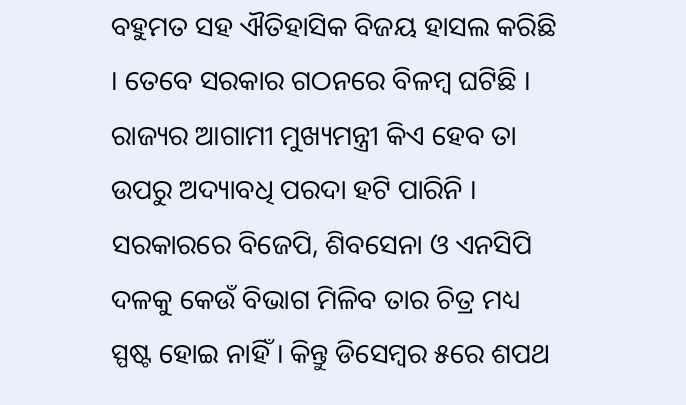ବହୁମତ ସହ ଐତିହାସିକ ବିଜୟ ହାସଲ କରିଛି । ତେବେ ସରକାର ଗଠନରେ ବିଳମ୍ବ ଘଟିଛି । ରାଜ୍ୟର ଆଗାମୀ ମୁଖ୍ୟମନ୍ତ୍ରୀ କିଏ ହେବ ତା ଉପରୁ ଅଦ୍ୟାବଧି ପରଦା ହଟି ପାରିନି । ସରକାରରେ ବିଜେପି, ଶିବସେନା ଓ ଏନସିପି ଦଳକୁ କେଉଁ ବିଭାଗ ମିଳିବ ତାର ଚିତ୍ର ମଧ୍ୟ ସ୍ପଷ୍ଟ ହୋଇ ନାହିଁ । କିନ୍ତୁ ଡିସେମ୍ବର ୫ରେ ଶପଥ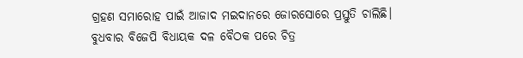ଗ୍ରହଣ ସମାରୋହ ପାଇଁ ଆଜାଦ ମଇଦାନରେ ଜୋରସୋରେ ପ୍ରସ୍ତୁତି ଚାଲିଛି। ବୁଧବାର ବିଜେପି ବିଧାୟକ ଦଳ ବୈଠକ ପରେ ଚିତ୍ର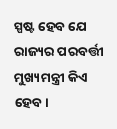ସ୍ପଷ୍ଟ ହେବ ଯେ ରାଜ୍ୟର ପରବର୍ତ୍ତୀ ମୁଖ୍ୟମନ୍ତ୍ରୀ କିଏ ହେବ।